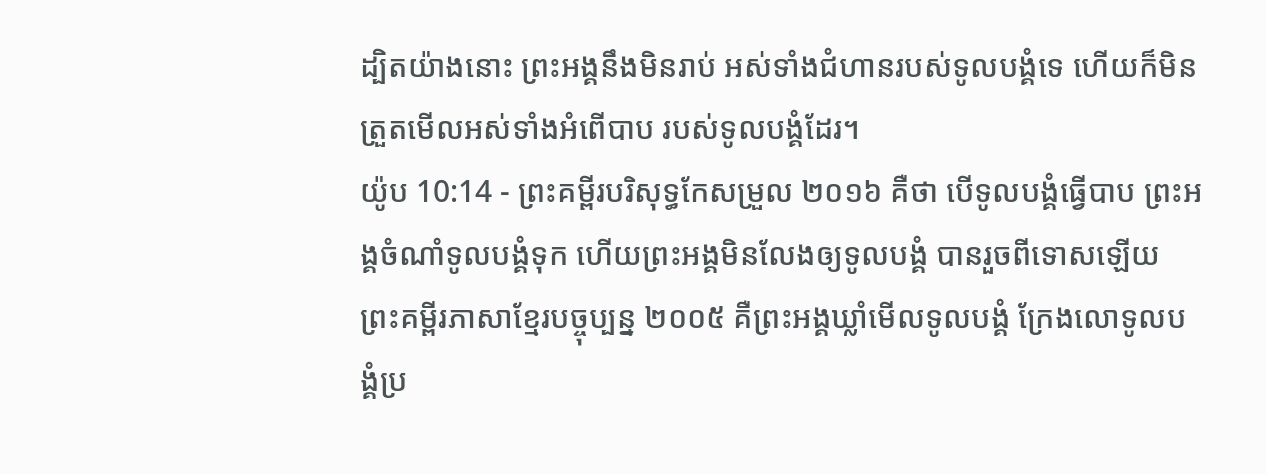ដ្បិតយ៉ាងនោះ ព្រះអង្គនឹងមិនរាប់ អស់ទាំងជំហានរបស់ទូលបង្គំទេ ហើយក៏មិនត្រួតមើលអស់ទាំងអំពើបាប របស់ទូលបង្គំដែរ។
យ៉ូប 10:14 - ព្រះគម្ពីរបរិសុទ្ធកែសម្រួល ២០១៦ គឺថា បើទូលបង្គំធ្វើបាប ព្រះអង្គចំណាំទូលបង្គំទុក ហើយព្រះអង្គមិនលែងឲ្យទូលបង្គំ បានរួចពីទោសឡើយ ព្រះគម្ពីរភាសាខ្មែរបច្ចុប្បន្ន ២០០៥ គឺព្រះអង្គឃ្លាំមើលទូលបង្គំ ក្រែងលោទូលបង្គំប្រ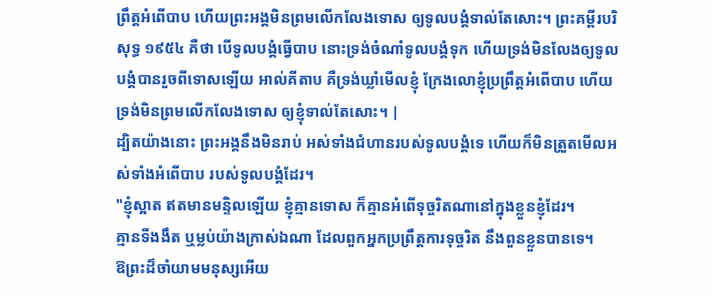ព្រឹត្តអំពើបាប ហើយព្រះអង្គមិនព្រមលើកលែងទោស ឲ្យទូលបង្គំទាល់តែសោះ។ ព្រះគម្ពីរបរិសុទ្ធ ១៩៥៤ គឺថា បើទូលបង្គំធ្វើបាប នោះទ្រង់ចំណាំទូលបង្គំទុក ហើយទ្រង់មិនលែងឲ្យទូលបង្គំបានរួចពីទោសឡើយ អាល់គីតាប គឺទ្រង់ឃ្លាំមើលខ្ញុំ ក្រែងលោខ្ញុំប្រព្រឹត្តអំពើបាប ហើយទ្រង់មិនព្រមលើកលែងទោស ឲ្យខ្ញុំទាល់តែសោះ។ |
ដ្បិតយ៉ាងនោះ ព្រះអង្គនឹងមិនរាប់ អស់ទាំងជំហានរបស់ទូលបង្គំទេ ហើយក៏មិនត្រួតមើលអស់ទាំងអំពើបាប របស់ទូលបង្គំដែរ។
"ខ្ញុំស្អាត ឥតមានមន្ទិលឡើយ ខ្ញុំគ្មានទោស ក៏គ្មានអំពើទុច្ចរិតណានៅក្នុងខ្លួនខ្ញុំដែរ។
គ្មានទីងងឹត ឬម្លប់យ៉ាងក្រាស់ឯណា ដែលពួកអ្នកប្រព្រឹត្តការទុច្ចរិត នឹងពួនខ្លួនបានទេ។
ឱព្រះដ៏ចាំយាមមនុស្សអើយ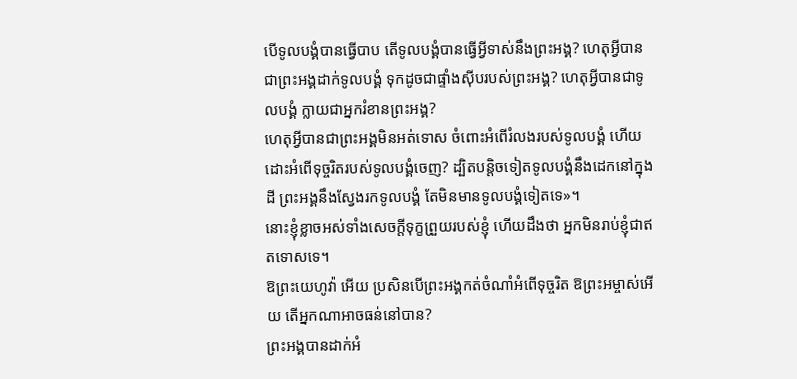បើទូលបង្គំបានធ្វើបាប តើទូលបង្គំបានធ្វើអ្វីទាស់នឹងព្រះអង្គ? ហេតុអ្វីបានជាព្រះអង្គដាក់ទូលបង្គំ ទុកដូចជាផ្ទាំងស៊ីបរបស់ព្រះអង្គ? ហេតុអ្វីបានជាទូលបង្គំ ក្លាយជាអ្នករំខានព្រះអង្គ?
ហេតុអ្វីបានជាព្រះអង្គមិនអត់ទោស ចំពោះអំពើរំលងរបស់ទូលបង្គំ ហើយដោះអំពើទុច្ចរិតរបស់ទូលបង្គំចេញ? ដ្បិតបន្តិចទៀតទូលបង្គំនឹងដេកនៅក្នុងដី ព្រះអង្គនឹងស្វែងរកទូលបង្គំ តែមិនមានទូលបង្គំទៀតទេ»។
នោះខ្ញុំខ្លាចអស់ទាំងសេចក្ដីទុក្ខព្រួយរបស់ខ្ញុំ ហើយដឹងថា អ្នកមិនរាប់ខ្ញុំជាឥតទោសទេ។
ឱព្រះយេហូវ៉ា អើយ ប្រសិនបើព្រះអង្គកត់ចំណាំអំពើទុច្ចរិត ឱព្រះអម្ចាស់អើយ តើអ្នកណាអាចធន់នៅបាន?
ព្រះអង្គបានដាក់អំ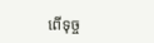ពើទុច្ច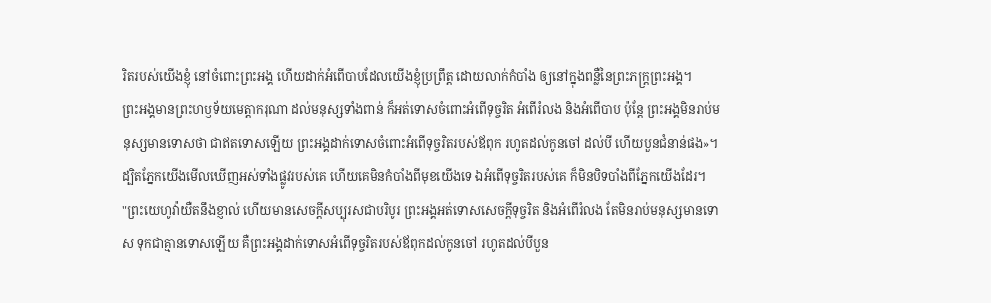រិតរបស់យើងខ្ញុំ នៅចំពោះព្រះអង្គ ហើយដាក់អំពើបាបដែលយើងខ្ញុំប្រព្រឹត្ត ដោយលាក់កំបាំង ឲ្យនៅក្នុងពន្លឺនៃព្រះភក្ត្រព្រះអង្គ។
ព្រះអង្គមានព្រះហឫទ័យមេត្តាករុណា ដល់មនុស្សទាំងពាន់ ក៏អត់ទោសចំពោះអំពើទុច្ចរិត អំពើរំលង និងអំពើបាប ប៉ុន្តែ ព្រះអង្គមិនរាប់មនុស្សមានទោសថា ជាឥតទោសឡើយ ព្រះអង្គដាក់ទោសចំពោះអំពើទុច្ចរិតរបស់ឪពុក រហូតដល់កូនចៅ ដល់បី ហើយបួនជំនាន់ផង»។
ដ្បិតភ្នែកយើងមើលឃើញអស់ទាំងផ្លូវរបស់គេ ហើយគេមិនកំបាំងពីមុខយើងទេ ឯអំពើទុច្ចរិតរបស់គេ ក៏មិនបិទបាំងពីភ្នែកយើងដែរ។
"ព្រះយេហូវ៉ាយឺតនឹងខ្ញាល់ ហើយមានសេចក្ដីសប្បុរសជាបរិបូរ ព្រះអង្គអត់ទោសសេចក្ដីទុច្ចរិត និងអំពើរំលង តែមិនរាប់មនុស្សមានទោស ទុកជាគ្មានទោសឡើយ គឺព្រះអង្គដាក់ទោសអំពើទុច្ចរិតរបស់ឪពុកដល់កូនចៅ រហូតដល់បីបួន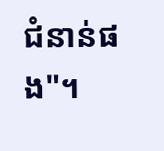ជំនាន់ផង"។